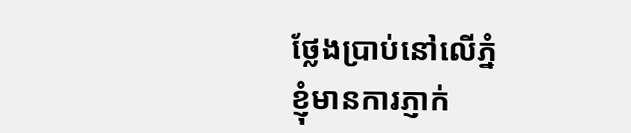ថ្លែងប្រាប់នៅលើភ្នំ
ខ្ញុំមានការភ្ញាក់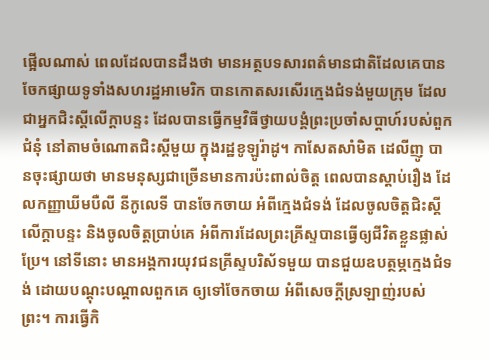ផ្អើលណាស់ ពេលដែលបានដឹងថា មានអត្ថបទសារពត៌មានជាតិដែលគេបានចែកផ្សាយទូទាំងសហរដ្ឋអាមេរិក បានកោតសរសើរក្មេងជំទង់មួយក្រុម ដែលជាអ្នកជិះស្គីលើក្តាបន្ទះ ដែលបានធ្វើកម្មវិធីថ្វាយបង្គំព្រះប្រចាំសប្តាហ៍របស់ពួកជំនុំ នៅតាមចំណោតជិះស្គីមួយ ក្នុងរដ្ឋខូឡូរ៉ាដូ។ កាសែតសាំមិត ដេលីញូ បានចុះផ្សាយថា មានមនុស្សជាច្រើនមានការប៉ះពាល់ចិត្ត ពេលបានស្តាប់រឿង ដែលកញ្ញាឃីមបឺលី នីកូលេទី បានចែកចាយ អំពីក្មេងជំទង់ ដែលចូលចិត្តជិះស្គីលើក្តាបន្ទះ និងចូលចិត្តប្រាប់គេ អំពីការដែលព្រះគ្រីស្ទបានធ្វើឲ្យជីវិតខ្លួនផ្លាស់ប្រែ។ នៅទីនោះ មានអង្គការយុវជនគ្រីស្ទបរិស័ទមួយ បានជួយឧបត្ថម្ភក្មេងជំទង់ ដោយបណ្តុះបណ្តាលពួកគេ ឲ្យទៅចែកចាយ អំពីសេចក្តីស្រឡាញ់របស់ព្រះ។ ការធ្វើកិ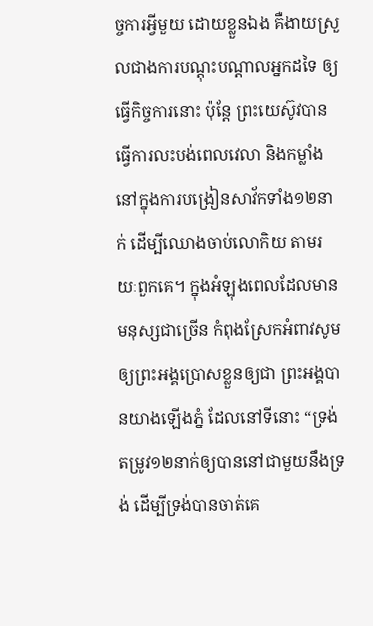ច្ចការអ្វីមួយ ដោយខ្លួនឯង គឺងាយស្រួលជាងការបណ្តុះបណ្តាលអ្នកដទៃ ឲ្យធ្វើកិច្ចការនោះ ប៉ុន្តែ ព្រះយេស៊ូវបានធ្វើការលះបង់ពេលវេលា និងកម្លាំង នៅក្នុងការបង្រៀនសាវ័កទាំង១២នាក់ ដើម្បីឈោងចាប់លោកិយ តាមរយៈពួកគេ។ ក្នុងអំឡុងពេលដែលមានមនុស្សជាច្រើន កំពុងស្រែកអំពាវសូមឲ្យព្រះអង្គប្រោសខ្លួនឲ្យជា ព្រះអង្គបានយាងឡើងភ្នំ ដែលនៅទីនោះ “ទ្រង់តម្រូវ១២នាក់ឲ្យបាននៅជាមួយនឹងទ្រង់ ដើម្បីទ្រង់បានចាត់គេ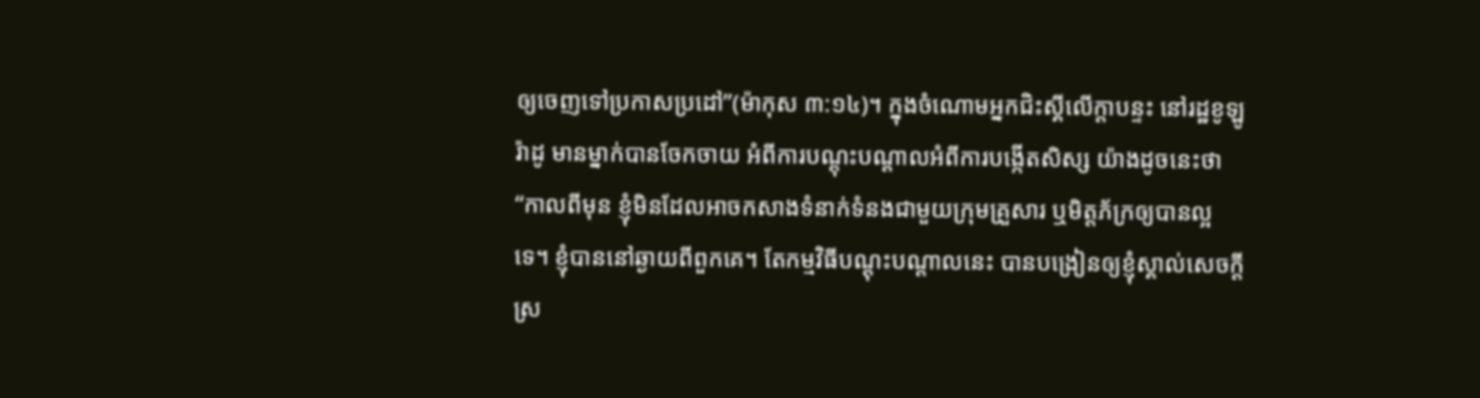ឲ្យចេញទៅប្រកាសប្រដៅ”(ម៉ាកុស ៣:១៤)។ ក្នុងចំណោមអ្នកជិះស្គីលើក្តាបន្ទះ នៅរដ្ឋខូឡូរ៉ាដូ មានម្នាក់បានចែកចាយ អំពីការបណ្តុះបណ្តាលអំពីការបង្កើតសិស្ស យ៉ាងដូចនេះថា “កាលពីមុន ខ្ញុំមិនដែលអាចកសាងទំនាក់ទំនងជាមួយក្រុមគ្រួសារ ឬមិត្តភ័ក្រឲ្យបានល្អទេ។ ខ្ញុំបាននៅឆ្ងាយពីពួកគេ។ តែកម្មវិធីបណ្តុះបណ្តាលនេះ បានបង្រៀនឲ្យខ្ញុំស្គាល់សេចក្តីស្រ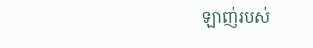ឡាញ់របស់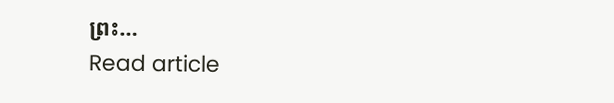ព្រះ…
Read article